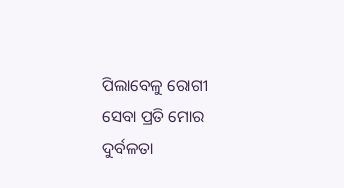ପିଲାବେଳୁ ରୋଗୀ ସେବା ପ୍ରତି ମୋର ଦୁର୍ବଳତା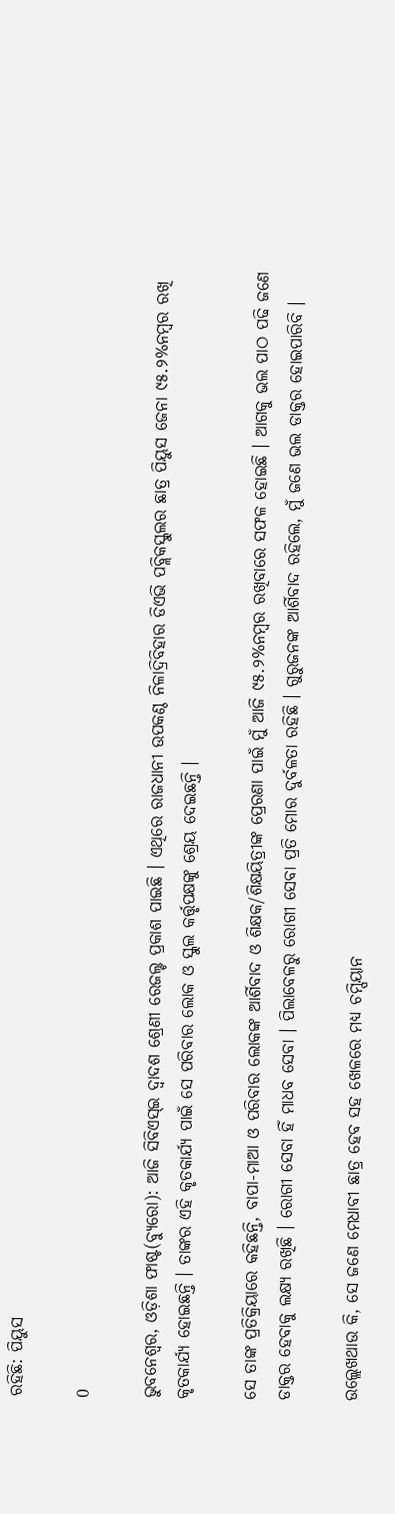ରହିଛି: ପିୟୁସ

0

ଭୁବନେଶ୍ୱର, ଓଡ଼ିଶା ଫାଷ୍ଟ(ବ୍ୟୁରୋ): ଆଜି ସିବିଏସ୍‌ଇ ଦ୍ୱାଦଶ ଶ୍ରେଣୀ ରେଜଲ୍ଟ ପ୍ରକାଶ ପାଇଛି । ଏଥିରେ ରାଜଧାନୀ ଉପକଣ୍ଠ ନିଳାଦ୍ରିବିହାର ଡିଏଭି ପବ୍ଲିକସ୍କୁଲର ଛାତ୍ର ପିୟୁସ ଜେନା ୯୫.୨%ନମ୍ବର ରଖି କୃତକାର୍ଯ୍ୟ ହୋଇଛନ୍ତି । ତାଙ୍କର ଏହି କୃତକାର୍ଯ୍ୟ ପାଇଁ ସେ ପରିବାର ଲୋକ ଓ ସ୍କୁଲ କର୍ତ୍ତୃପକ୍ଷଙ୍କୁ ଶ୍ରେୟ ଦେଇଛନ୍ତି ।

ସେ ତାଙ୍କ ପ୍ରତିକ୍ରିୟାରେ କହିଛନ୍ତି, ବାପା-ମାଆ ଓ ପରିବାର ଲୋକଙ୍କ ଆର୍ଶିବାଦ ଓ ଶିକ୍ଷକ/ଶିକ୍ଷୟିତ୍ରୀଙ୍କ ପ୍ରେରଣା ପାଇଁ ମୁଁ ଆଜି ୯୫.୨%ନମ୍ବର ରଖିବାରେ ସଫଳ ହୋଇଛି । ଆଗକୁ ଭଲ ପାଠ ପଢି ଜଣେ ଡାକ୍ତର ହେବାକୁ ଲକ୍ଷ୍ୟ ରଖିଛି । ରୋଗୀ ସେବା ହିଁ ମାଧବ ସେବା । ପିଲାବେଳରୁ ରୋଗୀ ସେବା ପ୍ରତି ମୋର ଦୁର୍ବଳତା ରହିଛି । ଗୁରୁଜନଙ୍କ ଆର୍ଶିବାଦ ରହିଲେ, ମୁଁ ଜଣେ ଭଲ ଡାକ୍ତର ହୋଇପାରିବି ।

ଉଲ୍ଲେଖଥାଉ କି, ସେ ଜଣେ ମେଧାବୀ ଛାତ୍ର ହେବ ସହ ଖେଳରେ ମଧ୍ୟ ଚମ୍ପିୟାନ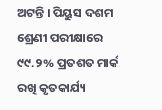ଅଟନ୍ତି । ପିୟୁସ ଦଶମ ଶ୍ରେଣୀ ପରୀକ୍ଷାରେ ୯୯.୨% ପ୍ରତଶତ ମାର୍କ ରଖି କୃତକାର୍ଯ୍ୟ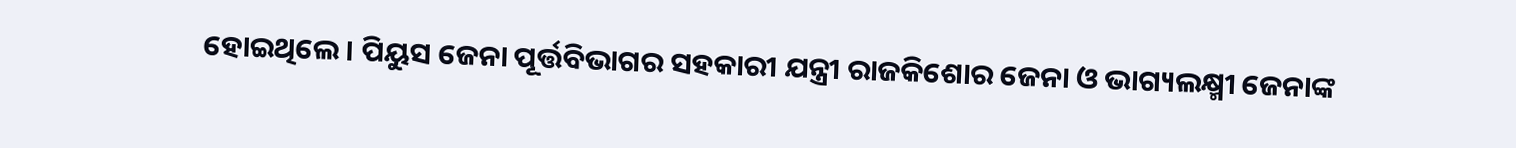ହୋଇଥିଲେ । ପିୟୁସ ଜେନା ପୂର୍ତ୍ତବିଭାଗର ସହକାରୀ ଯନ୍ତ୍ରୀ ରାଜକିଶୋର ଜେନା ଓ ଭାଗ୍ୟଲକ୍ଷ୍ମୀ ଜେନାଙ୍କ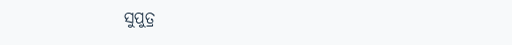ସୁପୁତ୍ର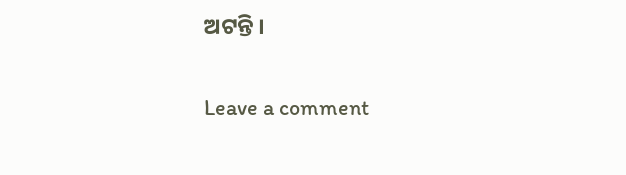ଅଟନ୍ତି ।

Leave a comment